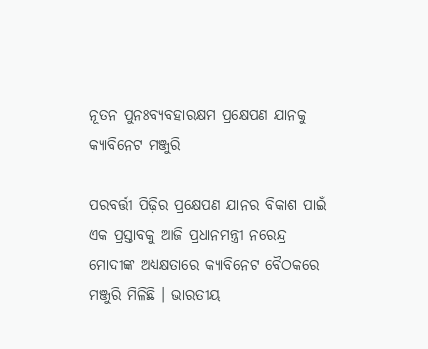ନୂତନ ପୁନଃବ୍ୟବହାରକ୍ଷମ ପ୍ରକ୍ଷେପଣ ଯାନକୁ କ୍ୟାବିନେଟ ମଞ୍ଜୁରି

ପରବର୍ତ୍ତୀ ପିଢ଼ିର ପ୍ରକ୍ଷେପଣ ଯାନର ବିକାଶ ପାଇଁ ଏକ ପ୍ରସ୍ତାବକୁ ଆଜି ପ୍ରଧାନମନ୍ତ୍ରୀ ନରେନ୍ଦ୍ର ମୋଦୀଙ୍କ ଅଧ୍ୟକ୍ଷତାରେ କ୍ୟାବିନେଟ ବୈଠକରେ ମଞ୍ଜୁରି ମିଳିଛି । ଭାରତୀୟ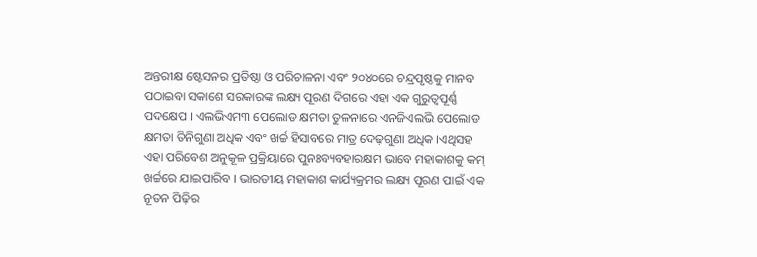ଅନ୍ତରୀକ୍ଷ ଷ୍ଟେସନର ପ୍ରତିଷ୍ଠା ଓ ପରିଚାଳନା ଏବଂ ୨୦୪୦ରେ ଚନ୍ଦ୍ରପୃଷ୍ଠକୁ ମାନବ ପଠାଇବା ସକାଶେ ସରକାରଙ୍କ ଲକ୍ଷ୍ୟ ପୂରଣ ଦିଗରେ ଏହା ଏକ ଗୁରୁତ୍ୱପୂର୍ଣ୍ଣ ପଦକ୍ଷେପ । ଏଲଭିଏମ୩ ପେଲୋଡ କ୍ଷମତା ତୁଳନାରେ ଏନଜିଏଲଭି ପେଲୋଡ କ୍ଷମତା ତିନିଗୁଣା ଅଧିକ ଏବଂ ଖର୍ଚ୍ଚ ହିସାବରେ ମାତ୍ର ଦେଢ଼ଗୁଣା ଅଧିକ ।ଏଥିସହ ଏହା ପରିବେଶ ଅନୁକୂଳ ପ୍ରକ୍ରିୟାରେ ପୁନଃବ୍ୟବହାରକ୍ଷମ ଭାବେ ମହାକାଶକୁ କମ୍ ଖର୍ଚ୍ଚରେ ଯାଇପାରିବ । ଭାରତୀୟ ମହାକାଶ କାର୍ଯ୍ୟକ୍ରମର ଲକ୍ଷ୍ୟ ପୂରଣ ପାଇଁ ଏକ ନୂତନ ପିଢ଼ିର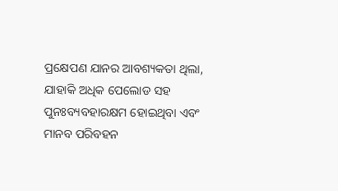ପ୍ରକ୍ଷେପଣ ଯାନର ଆବଶ୍ୟକତା ଥିଲା, ଯାହାକି ଅଧିକ ପେଲୋଡ ସହ ପୁନଃବ୍ୟବହାରକ୍ଷମ ହୋଇଥିବା ଏବଂ ମାନବ ପରିବହନ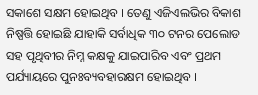ସକାଶେ ସକ୍ଷମ ହୋଇଥିବ । ତେଣୁ ଏଜିଏଲଭିର ବିକାଶ ନିଷ୍ପତ୍ତି ହୋଇଛି ଯାହାକି ସର୍ବାଧିକ ୩୦ ଟନର ପେଲୋଡ ସହ ପୃଥିବୀର ନିମ୍ନ କକ୍ଷକୁ ଯାଇପାରିବ ଏବଂ ପ୍ରଥମ ପର୍ଯ୍ୟାୟରେ ପୁନଃବ୍ୟବହାରକ୍ଷମ ହୋଇଥିବ ।